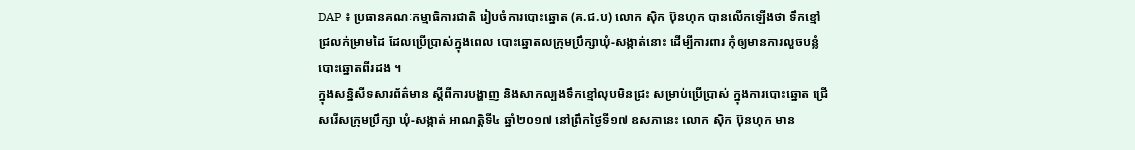DAP ៖ ប្រធានគណៈកម្មាធិការជាតិ រៀបចំការបោះឆ្នោត (គ.ជ.ប) លោក ស៊ិក ប៊ុនហុក បានលើកឡើងថា ទឹកខ្មៅជ្រលក់ម្រាមដៃ ដែលប្រើប្រាស់ក្នុងពេល បោះឆ្នោតលក្រុមប្រឹក្សាឃុំ-សង្កាត់នោះ ដើម្បីការពារ កុំឲ្យមានការលួចបន្លំ បោះឆ្នោតពីរដង ។
ក្នុងសន្និសីទសារព័ត៌មាន ស្ដីពីការបង្ហាញ និងសាកល្បងទឹកខ្មៅលុបមិនជ្រះ សម្រាប់ប្រើប្រាស់ ក្នុងការបោះឆ្នោត ជ្រើសរើសក្រុមប្រឹក្សា ឃុំ-សង្កាត់ អាណត្តិទី៤ ឆ្នាំ២០១៧ នៅព្រឹកថ្ងៃទី១៧ ឧសភានេះ លោក ស៊ិក ប៊ុនហុក មាន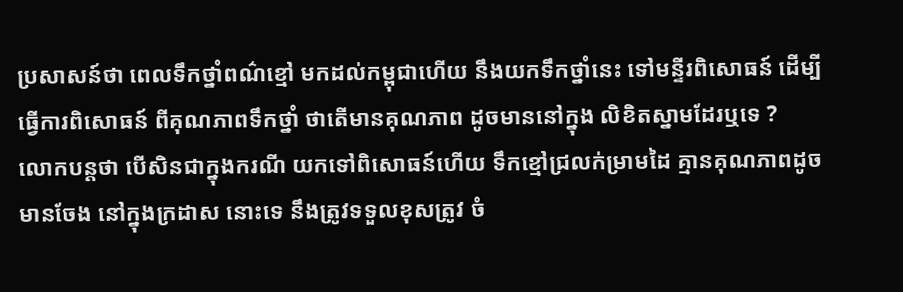ប្រសាសន៍ថា ពេលទឹកថ្នាំពណ៌ខ្មៅ មកដល់កម្ពុជាហើយ នឹងយកទឹកថ្នាំនេះ ទៅមន្ទីរពិសោធន៍ ដើម្បីធ្វើការពិសោធន៍ ពីគុណភាពទឹកថ្នាំ ថាតើមានគុណភាព ដូចមាននៅក្នុង លិខិតស្នាមដែរឬទេ ?
លោកបន្តថា បើសិនជាក្នុងករណី យកទៅពិសោធន៍ហើយ ទឹកខ្មៅជ្រលក់ម្រាមដៃ គ្មានគុណភាពដូចមានចែង នៅក្នុងក្រដាស នោះទេ នឹងត្រូវទទួលខុសត្រូវ ចំ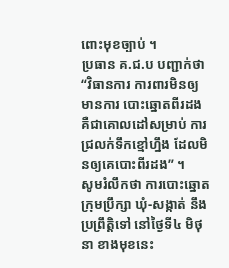ពោះមុខច្បាប់ ។
ប្រធាន គ.ជ.ប បញ្ជាក់ថា “វិធានការ ការពារមិនឲ្យមានការ បោះឆ្នោតពីរដង គឺជាគោលដៅសម្រាប់ ការជ្រលក់ទឹកខ្មៅហ្នឹង ដែលមិនឲ្យគេបោះពីរដង” ។
សូមរំលឹកថា ការបោះឆ្នោតក្រុមប្រឹក្សា ឃុំ-សង្កាត់ នឹងប្រព្រឹត្តិទៅ នៅថ្ងៃទី៤ មិថុនា ខាងមុខនេះ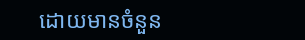ដោយមានចំនួន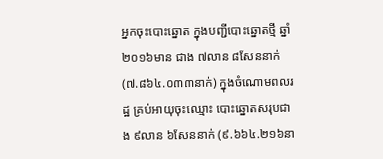អ្នកចុះបោះឆ្នោត ក្នុងបញ្ជីបោះឆ្នោតថ្មី ឆ្នាំ២០១៦មាន ជាង ៧លាន ៨សែននាក់ (៧.៨៦៤.០៣៣នាក់) ក្នុងចំណោមពលរដ្ឋ គ្រប់អាយុចុះឈ្មោះ បោះឆ្នោតសរុបជាង ៩លាន ៦សែននាក់ (៩.៦៦៤.២១៦នា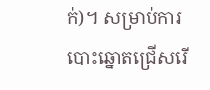ក់)។ សម្រាប់ការបោះឆ្នោតជ្រើសរើ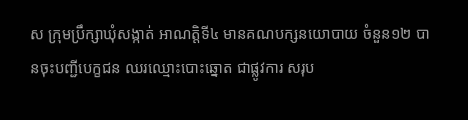ស ក្រុមប្រឹក្សាឃុំសង្កាត់ អាណត្តិទី៤ មានគណបក្សនយោបាយ ចំនួន១២ បានចុះបញ្ជីបេក្ខជន ឈរឈ្មោះបោះឆ្នោត ជាផ្លូវការ សរុប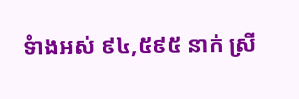ទំាងអស់ ៩៤,៥៩៥ នាក់ ស្រី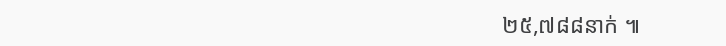២៥,៧៨៨នាក់ ៕